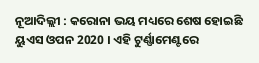ନୂଆଦିଲ୍ଲୀ : କରୋନା ଭୟ ମଧ୍ୟରେ ଶେଷ ହୋଇଛି ୟୁଏସ ଓପନ 2020 । ଏହି ଟୁର୍ଣ୍ଣାମେଣ୍ଟରେ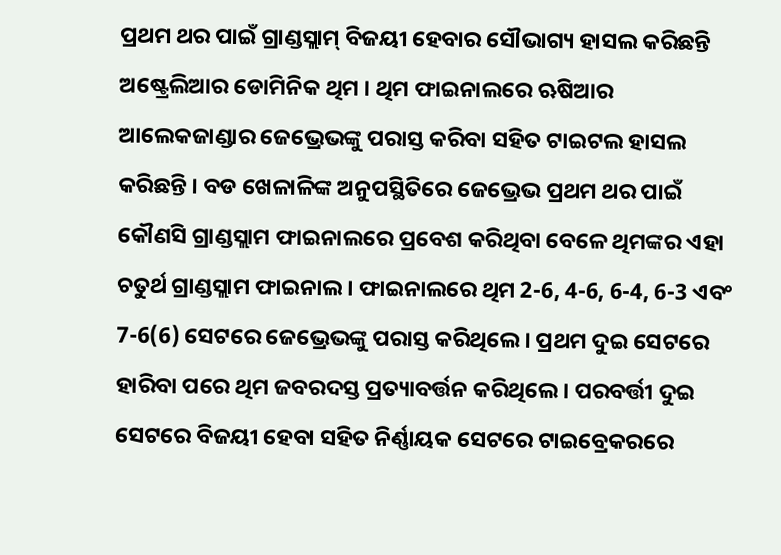ପ୍ରଥମ ଥର ପାଇଁ ଗ୍ରାଣ୍ଡସ୍ଲାମ୍ ବିଜୟୀ ହେବାର ସୌଭାଗ୍ୟ ହାସଲ କରିଛନ୍ତି ଅଷ୍ଟ୍ରେଲିଆର ଡୋମିନିକ ଥିମ । ଥିମ ଫାଇନାଲରେ ଋଷିଆର ଆଲେକଜାଣ୍ଡାର ଜେଭ୍ରେଭଙ୍କୁ ପରାସ୍ତ କରିବା ସହିତ ଟାଇଟଲ ହାସଲ କରିଛନ୍ତି । ବଡ ଖେଳାଳିଙ୍କ ଅନୁପସ୍ଥିତିରେ ଜେଭ୍ରେଭ ପ୍ରଥମ ଥର ପାଇଁ କୌଣସି ଗ୍ରାଣ୍ଡସ୍ଲାମ ଫାଇନାଲରେ ପ୍ରବେଶ କରିଥିବା ବେଳେ ଥିମଙ୍କର ଏହା ଚତୁର୍ଥ ଗ୍ରାଣ୍ଡସ୍ଲାମ ଫାଇନାଲ । ଫାଇନାଲରେ ଥିମ 2-6, 4-6, 6-4, 6-3 ଏବଂ 7-6(6) ସେଟରେ ଜେଭ୍ରେଭଙ୍କୁ ପରାସ୍ତ କରିଥିଲେ । ପ୍ରଥମ ଦୁଇ ସେଟରେ ହାରିବା ପରେ ଥିମ ଜବରଦସ୍ତ ପ୍ରତ୍ୟାବର୍ତ୍ତନ କରିଥିଲେ । ପରବର୍ତ୍ତୀ ଦୁଇ ସେଟରେ ବିଜୟୀ ହେବା ସହିତ ନିର୍ଣ୍ଣାୟକ ସେଟରେ ଟାଇବ୍ରେକରରେ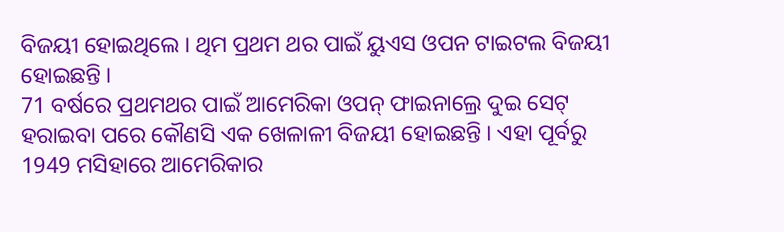ବିଜୟୀ ହୋଇଥିଲେ । ଥିମ ପ୍ରଥମ ଥର ପାଇଁ ୟୁଏସ ଓପନ ଟାଇଟଲ ବିଜୟୀ ହୋଇଛନ୍ତି ।
71 ବର୍ଷରେ ପ୍ରଥମଥର ପାଇଁ ଆମେରିକା ଓପନ୍ ଫାଇନାଲ୍ରେ ଦୁଇ ସେଟ୍ ହରାଇବା ପରେ କୌଣସି ଏକ ଖେଳାଳୀ ବିଜୟୀ ହୋଇଛନ୍ତି । ଏହା ପୂର୍ବରୁ 1949 ମସିହାରେ ଆମେରିକାର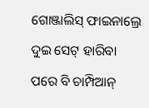ଗୋଞ୍ଜାଲିସ୍ ଫାଇନାଲ୍ରେ ଦୁଇ ସେଟ୍ ହାରିବା ପରେ ବି ଚାମ୍ପିଆନ୍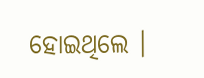ହୋଇଥିଲେ ।